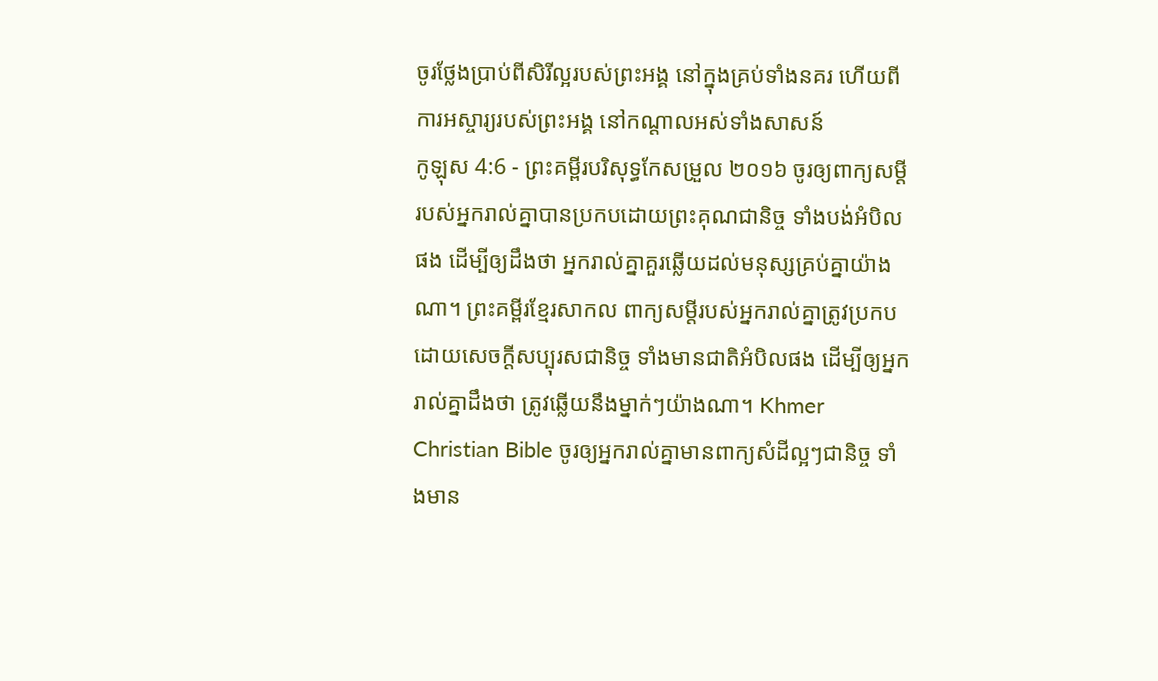ចូរថ្លែងប្រាប់ពីសិរីល្អរបស់ព្រះអង្គ នៅក្នុងគ្រប់ទាំងនគរ ហើយពីការអស្ចារ្យរបស់ព្រះអង្គ នៅកណ្ដាលអស់ទាំងសាសន៍
កូឡុស 4:6 - ព្រះគម្ពីរបរិសុទ្ធកែសម្រួល ២០១៦ ចូរឲ្យពាក្យសម្ដីរបស់អ្នករាល់គ្នាបានប្រកបដោយព្រះគុណជានិច្ច ទាំងបង់អំបិលផង ដើម្បីឲ្យដឹងថា អ្នករាល់គ្នាគួរឆ្លើយដល់មនុស្សគ្រប់គ្នាយ៉ាងណា។ ព្រះគម្ពីរខ្មែរសាកល ពាក្យសម្ដីរបស់អ្នករាល់គ្នាត្រូវប្រកបដោយសេចក្ដីសប្បុរសជានិច្ច ទាំងមានជាតិអំបិលផង ដើម្បីឲ្យអ្នករាល់គ្នាដឹងថា ត្រូវឆ្លើយនឹងម្នាក់ៗយ៉ាងណា។ Khmer Christian Bible ចូរឲ្យអ្នករាល់គ្នាមានពាក្យសំដីល្អៗជានិច្ច ទាំងមាន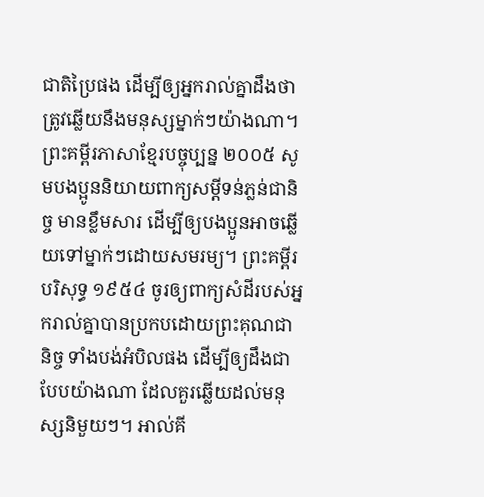ជាតិប្រៃផង ដើម្បីឲ្យអ្នករាល់គ្នាដឹងថា ត្រូវឆ្លើយនឹងមនុស្សម្នាក់ៗយ៉ាងណា។ ព្រះគម្ពីរភាសាខ្មែរបច្ចុប្បន្ន ២០០៥ សូមបងប្អូននិយាយពាក្យសម្ដីទន់ភ្លន់ជានិច្ច មានខ្លឹមសារ ដើម្បីឲ្យបងប្អូនអាចឆ្លើយទៅម្នាក់ៗដោយសមរម្យ។ ព្រះគម្ពីរបរិសុទ្ធ ១៩៥៤ ចូរឲ្យពាក្យសំដីរបស់អ្នករាល់គ្នាបានប្រកបដោយព្រះគុណជានិច្ច ទាំងបង់អំបិលផង ដើម្បីឲ្យដឹងជាបែបយ៉ាងណា ដែលគួរឆ្លើយដល់មនុស្សនិមួយៗ។ អាល់គី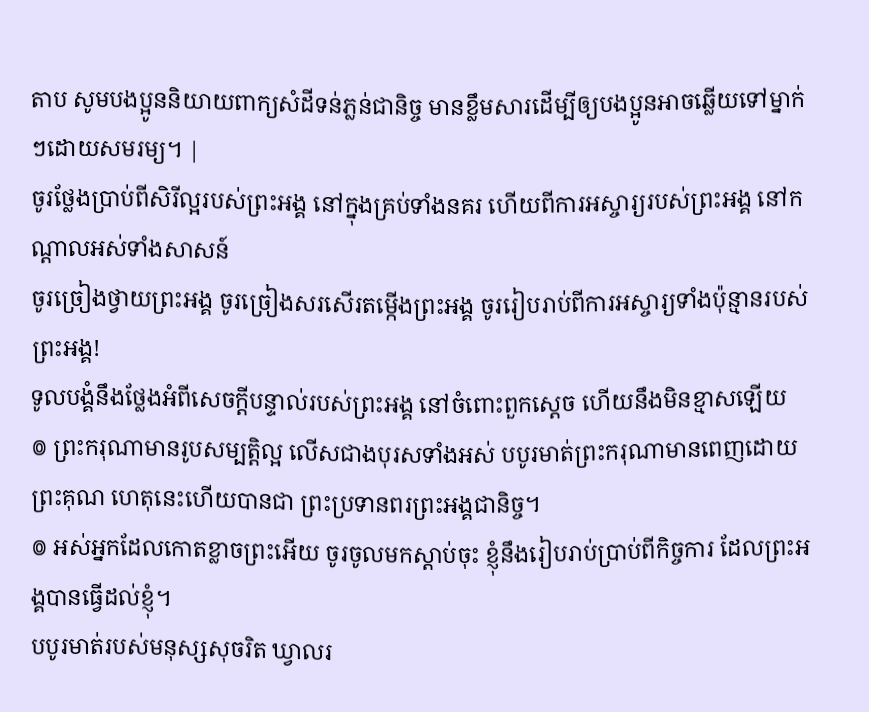តាប សូមបងប្អូននិយាយពាក្យសំដីទន់ភ្លន់ជានិច្ច មានខ្លឹមសារដើម្បីឲ្យបងប្អូនអាចឆ្លើយទៅម្នាក់ៗដោយសមរម្យ។ |
ចូរថ្លែងប្រាប់ពីសិរីល្អរបស់ព្រះអង្គ នៅក្នុងគ្រប់ទាំងនគរ ហើយពីការអស្ចារ្យរបស់ព្រះអង្គ នៅកណ្ដាលអស់ទាំងសាសន៍
ចូរច្រៀងថ្វាយព្រះអង្គ ចូរច្រៀងសរសើរតម្កើងព្រះអង្គ ចូររៀបរាប់ពីការអស្ចារ្យទាំងប៉ុន្មានរបស់ព្រះអង្គ!
ទូលបង្គំនឹងថ្លែងអំពីសេចក្ដីបន្ទាល់របស់ព្រះអង្គ នៅចំពោះពួកស្តេច ហើយនឹងមិនខ្មាសឡើយ
៙ ព្រះករុណាមានរូបសម្បត្តិល្អ លើសជាងបុរសទាំងអស់ បបូរមាត់ព្រះករុណាមានពេញដោយព្រះគុណ ហេតុនេះហើយបានជា ព្រះប្រទានពរព្រះអង្គជានិច្ច។
៙ អស់អ្នកដែលកោតខ្លាចព្រះអើយ ចូរចូលមកស្តាប់ចុះ ខ្ញុំនឹងរៀបរាប់ប្រាប់ពីកិច្ចការ ដែលព្រះអង្គបានធ្វើដល់ខ្ញុំ។
បបូរមាត់របស់មនុស្សសុចរិត ឃ្វាលរ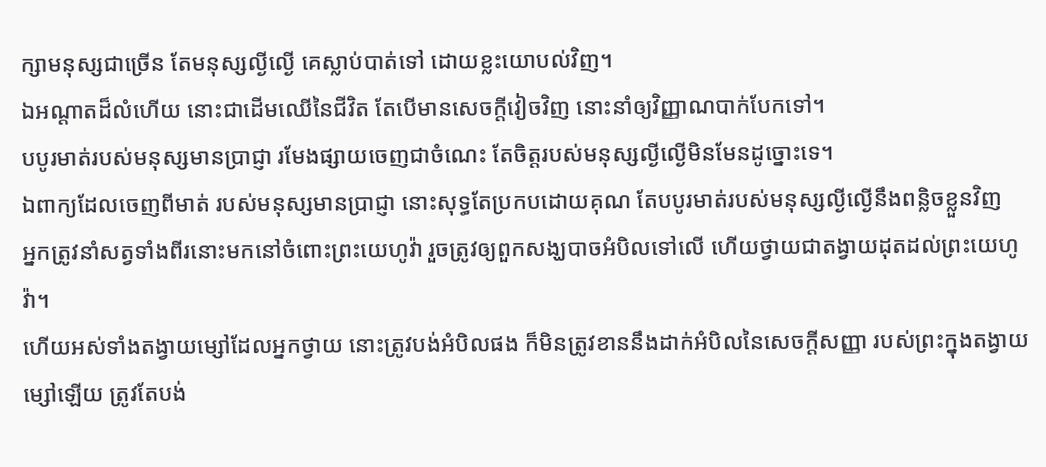ក្សាមនុស្សជាច្រើន តែមនុស្សល្ងីល្ងើ គេស្លាប់បាត់ទៅ ដោយខ្លះយោបល់វិញ។
ឯអណ្ដាតដ៏លំហើយ នោះជាដើមឈើនៃជីវិត តែបើមានសេចក្ដីវៀចវិញ នោះនាំឲ្យវិញ្ញាណបាក់បែកទៅ។
បបូរមាត់របស់មនុស្សមានប្រាជ្ញា រមែងផ្សាយចេញជាចំណេះ តែចិត្តរបស់មនុស្សល្ងីល្ងើមិនមែនដូច្នោះទេ។
ឯពាក្យដែលចេញពីមាត់ របស់មនុស្សមានប្រាជ្ញា នោះសុទ្ធតែប្រកបដោយគុណ តែបបូរមាត់របស់មនុស្សល្ងីល្ងើនឹងពន្លិចខ្លួនវិញ
អ្នកត្រូវនាំសត្វទាំងពីរនោះមកនៅចំពោះព្រះយេហូវ៉ា រួចត្រូវឲ្យពួកសង្ឃបាចអំបិលទៅលើ ហើយថ្វាយជាតង្វាយដុតដល់ព្រះយេហូវ៉ា។
ហើយអស់ទាំងតង្វាយម្សៅដែលអ្នកថ្វាយ នោះត្រូវបង់អំបិលផង ក៏មិនត្រូវខាននឹងដាក់អំបិលនៃសេចក្ដីសញ្ញា របស់ព្រះក្នុងតង្វាយម្សៅឡើយ ត្រូវតែបង់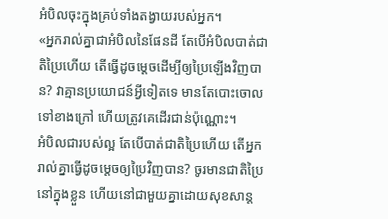អំបិលចុះក្នុងគ្រប់ទាំងតង្វាយរបស់អ្នក។
«អ្នករាល់គ្នាជាអំបិលនៃផែនដី តែបើអំបិលបាត់ជាតិប្រៃហើយ តើធ្វើដូចម្តេចដើម្បីឲ្យប្រៃឡើងវិញបាន? វាគ្មានប្រយោជន៍អ្វីទៀតទេ មានតែបោះចោលទៅខាងក្រៅ ហើយត្រូវគេដើរជាន់ប៉ុណ្ណោះ។
អំបិលជារបស់ល្អ តែបើបាត់ជាតិប្រៃហើយ តើអ្នករាល់គ្នាធ្វើដូចម្ដេចឲ្យប្រៃវិញបាន? ចូរមានជាតិប្រៃនៅក្នុងខ្លួន ហើយនៅជាមួយគ្នាដោយសុខសាន្ត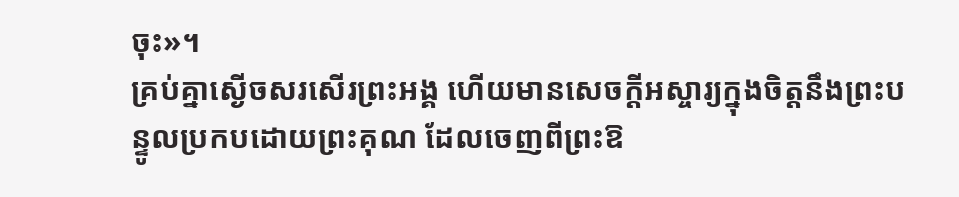ចុះ»។
គ្រប់គ្នាស្ងើចសរសើរព្រះអង្គ ហើយមានសេចក្ដីអស្ចារ្យក្នុងចិត្តនឹងព្រះបន្ទូលប្រកបដោយព្រះគុណ ដែលចេញពីព្រះឱ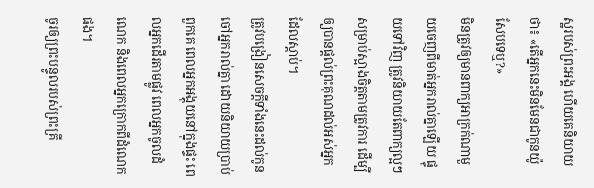ស្ឋរបស់ព្រះអង្គ ហើយគេនិយាយថា៖ «តើអ្នកនេះមិនមែនជាកូនយ៉ូសែបទេឬ?»
មិនត្រូវឲ្យមានពាក្យអាក្រក់ណាមួយចេញពីមាត់អ្នករាល់គ្នាឡើយ ផ្ទុយទៅវិញ ត្រូវនិយាយតែពាក្យល្អៗ សម្រាប់ស្អាងចិត្តតាមត្រូវការ ដើម្បីឲ្យបានផ្តល់ព្រះគុណដល់អស់អ្នកដែលស្តាប់។
ត្រូវបង្រៀនសេចក្ដីទាំងនេះដល់កូនចៅអ្នករាល់គ្នា ដោយនិយាយប្រាប់ពួកគេ ពេលអ្នកអង្គុយនៅក្នុងផ្ទះ ពេលអ្នកដើរតាមផ្លូវ ពេលអ្នកចូលដំណេក និងពេលអ្នកក្រោកពីដំណេកផង។
ចូរឲ្យព្រះបន្ទូលរបស់ព្រះគ្រី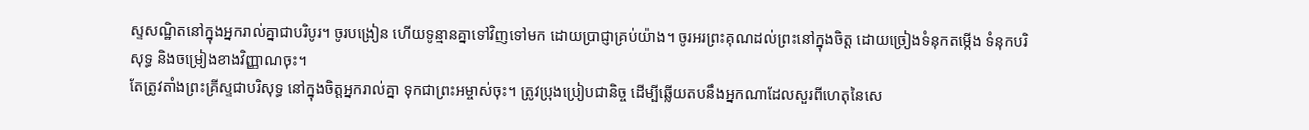ស្ទសណ្ឋិតនៅក្នុងអ្នករាល់គ្នាជាបរិបូរ។ ចូរបង្រៀន ហើយទូន្មានគ្នាទៅវិញទៅមក ដោយប្រាជ្ញាគ្រប់យ៉ាង។ ចូរអរព្រះគុណដល់ព្រះនៅក្នុងចិត្ត ដោយច្រៀងទំនុកតម្កើង ទំនុកបរិសុទ្ធ និងចម្រៀងខាងវិញ្ញាណចុះ។
តែត្រូវតាំងព្រះគ្រីស្ទជាបរិសុទ្ធ នៅក្នុងចិត្តអ្នករាល់គ្នា ទុកជាព្រះអម្ចាស់ចុះ។ ត្រូវប្រុងប្រៀបជានិច្ច ដើម្បីឆ្លើយតបនឹងអ្នកណាដែលសួរពីហេតុនៃសេ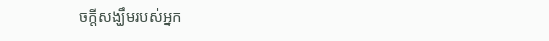ចក្តីសង្ឃឹមរបស់អ្នក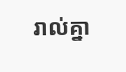រាល់គ្នា